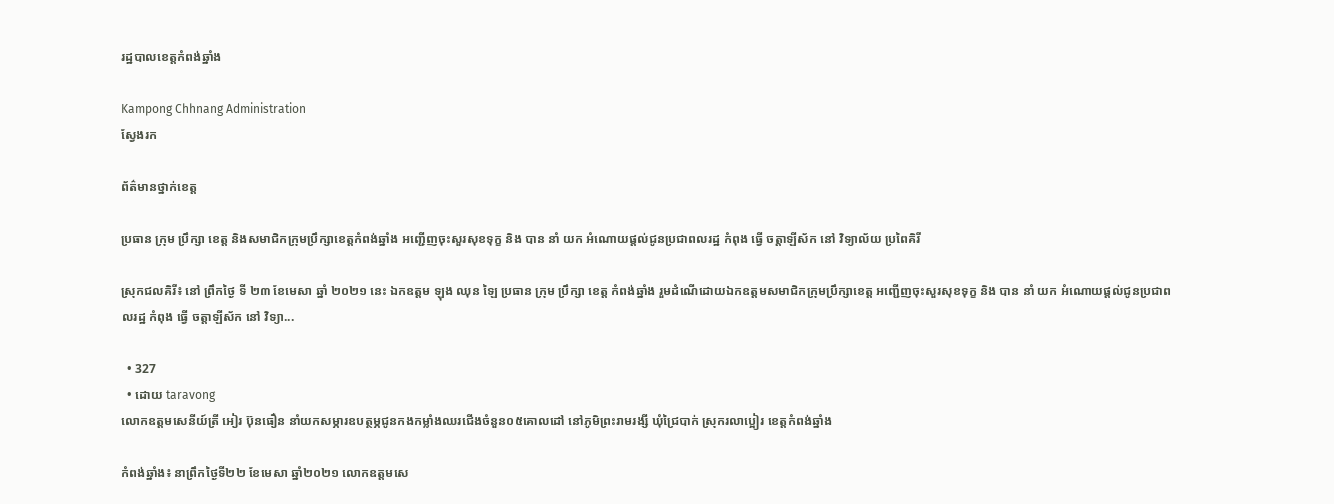រដ្ឋបាលខេត្តកំពង់ឆ្នាំង

Kampong Chhnang Administration
ស្វែងរក

ព័ត៌មានថ្នាក់ខេត្ត

ប្រធាន ក្រុម ប្រឹក្សា ខេត្ត និងសមាជិកក្រុមប្រឹក្សាខេត្តកំពង់ឆ្នាំង អញ្ជើញចុះសួរសុខទុក្ខ និង បាន នាំ យក អំណោយផ្តល់ជូនប្រជាពលរដ្ឋ កំពុង ធ្វើ ចត្តាឡីស័ក នៅ វិទ្យាល័យ ប្រពៃគិរី

ស្រុកជលគិរី៖ នៅ ព្រឹកថ្ងៃ ទី ២៣ ខែមេសា ឆ្នាំ ២០២១ នេះ ឯកឧត្ដម ឡុង ឈុន ឡៃ ប្រធាន ក្រុម ប្រឹក្សា ខេត្ត កំពង់ឆ្នាំង រួមដំណើដោយឯកឧត្តមសមាជិកក្រុមប្រឹក្សាខេត្ត អញ្ជើញចុះសួរសុខទុក្ខ និង បាន នាំ យក អំណោយផ្តល់ជូនប្រជាពលរដ្ឋ កំពុង ធ្វើ ចត្តាឡីស័ក នៅ វិទ្យា...

  • 327
  • ដោយ taravong
លោកឧត្តមសេនីយ៍ត្រី អៀរ ប៊ុនធឿន នាំយកសម្ភារឧបត្ថម្ភជូនកងកម្លាំងឈរជើងចំនួន០៥គោលដៅ នៅភូមិព្រះរាមរង្សី ឃុំជ្រៃបាក់ ស្រុករលាប្អៀរ ខេត្តកំពង់ឆ្នាំង

កំពង់ឆ្នាំង៖ នាព្រឹកថ្ងៃទី២២ ខែមេសា ឆ្នាំ២០២១ លោកឧត្តមសេ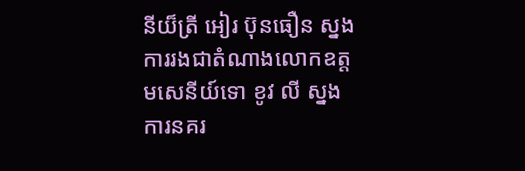នីយ៏ត្រី អៀរ ប៊ុនធឿន ស្នងការរងជាតំណាងលោកឧត្តមសេនីយ៍ទោ ខូវ លី ស្នងការនគរ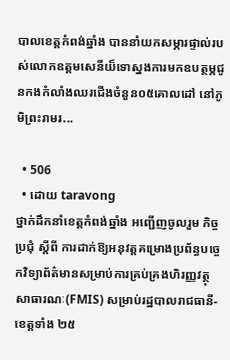បាលខេត្តកំពង់ឆ្នាំង បាននាំយកសម្ភារផ្ទាល់របស់លោកឧត្តមសេនីយ៏ទោស្នងការមកឧបត្ថម្ភជូនកងកំលាំងឈរជើងចំនួន០៥គោលដៅ នៅភូមិព្រះរាមរ...

  • 506
  • ដោយ taravong
ថ្នាក់ដឹកនាំខេត្តកំពង់ឆ្នាំង អញ្ជើញចូលរួម កិច្ច ប្រជុំ ស្ដីពី ការដាក់ឱ្យអនុវត្តគម្រោងប្រព័ន្ធបច្ចេកវិទ្យាព័ត៌មានសម្រាប់ការគ្រប់គ្រងហិរញ្ញវត្ថុសាធារណៈ(FMIS) សម្រាប់រដ្ឋបាលរាជធានី-ខេត្តទាំង ២៥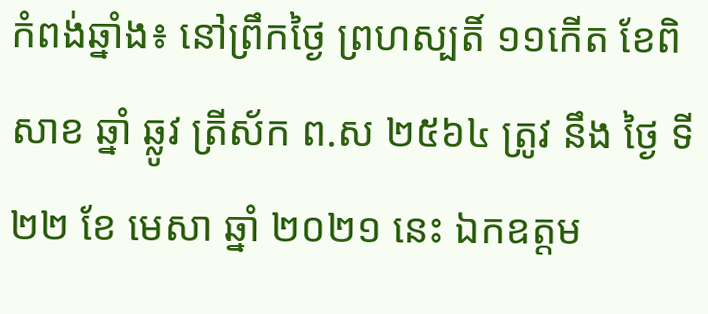កំពង់ឆ្នាំង៖ នៅព្រឹកថ្ងៃ ព្រហស្បតិ៍ ១១កេីត ខែពិសាខ ឆ្នាំ ឆ្លូវ ត្រីស័ក ព.ស ២៥៦៤ ត្រូវ នឹង ថ្ងៃ ទី២២ ខែ មេសា ឆ្នាំ ២០២១ នេះ ឯកឧត្ដម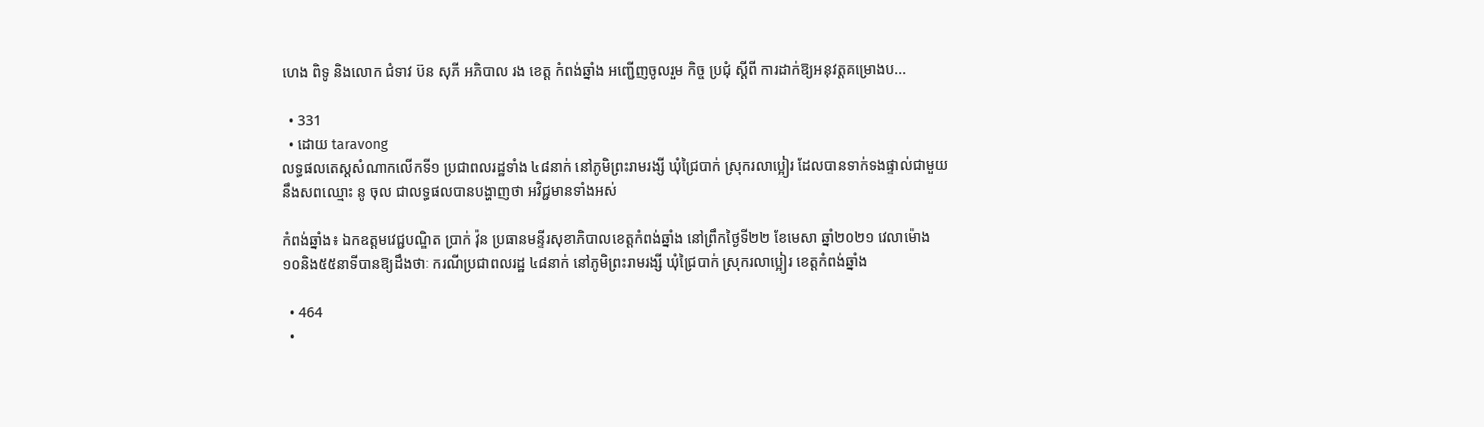ហេង ពិទូ និងលោក ជំទាវ ប៊ន សុភី អភិបាល រង ខេត្ត កំពង់ឆ្នាំង អញ្ជើញចូលរួម កិច្ច ប្រជុំ ស្ដីពី ការដាក់ឱ្យអនុវត្តគម្រោងប...

  • 331
  • ដោយ taravong
លទ្ធផលតេស្តសំណាកលើកទី១ ប្រជាពលរដ្ឋទាំង ៤៨នាក់ នៅភូមិព្រះរាមរង្សី ឃុំជ្រៃបាក់ ស្រុករលាប្អៀរ ដែលបានទាក់ទងផ្ទាល់ជាមួយនឹងសពឈ្មោះ នូ ចុល ជាលទ្ធផលបានបង្ហាញថា អវិជ្ជមានទាំងអស់

កំពង់ឆ្នាំង៖ ឯកឧត្តមវេជ្ជបណ្ឌិត ប្រាក់ វ៉ុន ប្រធានមន្ទីរសុខាភិបាលខេត្តកំពង់ឆ្នាំង នៅព្រឹកថ្ងៃទី២២ ខែមេសា ឆ្នាំ២០២១ វេលាម៉ោង ១០និង៥៥នាទីបានឱ្យដឹងថាៈ ករណីប្រជាពលរដ្ឋ ៤៨នាក់ នៅភូមិព្រះរាមរង្សី ឃុំជ្រៃបាក់ ស្រុករលាប្អៀរ ខេត្តកំពង់ឆ្នាំង

  • 464
  •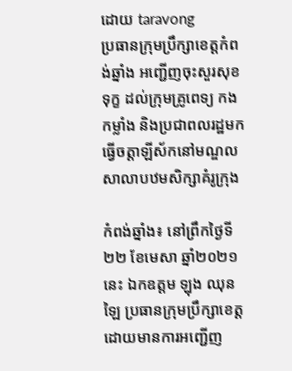ដោយ taravong
ប្រធានក្រុមប្រឹក្សាខេត្តកំពង់ឆ្នាំង អញ្ជើញចុះសួរសុខទុក្ខ ដល់ក្រុមគ្រូពេទ្យ កងកម្លាំង និងប្រជាពលរដ្ឋមកធ្វើចត្តាឡីស័កនៅមណ្ឌលសាលាបឋមសិក្សាគំរូក្រុង

កំពង់ឆ្នាំង៖ នៅព្រឹកថ្ងៃទី២២ ខែមេសា ឆ្នាំ២០២១នេះ ឯកឧត្តម ឡុង ឈុនឡៃ ប្រធានក្រុមប្រឹក្សាខេត្ត ដោយមានការអញ្ជើញ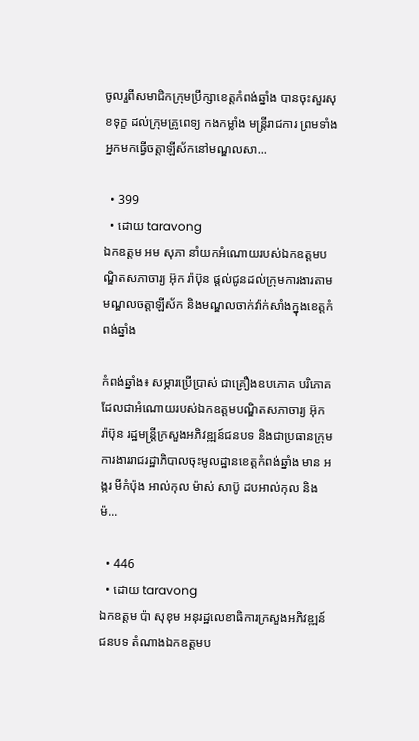ចូលរួពីសមាជិកក្រុមប្រឹក្សាខេត្តកំពង់ឆ្នាំង បានចុះសួរសុខទុក្ខ ដល់ក្រុមគ្រូពេទ្យ កងកម្លាំង មន្រ្តីរាជការ ព្រមទាំងអ្នកមកធ្វើចត្តាឡីស័កនៅមណ្ឌលសា...

  • 399
  • ដោយ taravong
ឯកឧត្តម អម សុភា នាំយកអំណោយរបស់ឯកឧត្តមបណ្ឌិតសភាចារ្យ អ៊ុក រ៉ាប៊ុន ផ្តល់ជូនដល់ក្រុមការងារតាមមណ្ឌលចត្តាឡីស័ក និងមណ្ឌលចាក់វ៉ាក់សាំងក្នុងខេត្តកំពង់ឆ្នាំង

កំពង់ឆ្នាំង៖ សម្ភារប្រើប្រាស់ ជាគ្រឿងឧបភោគ បរិភោគ ដែលជាអំណោយរបស់ឯកឧត្តមបណ្ឌិតសភាចារ្យ អ៊ុក រ៉ាប៊ុន រដ្ឋមន្រ្តីក្រសួងអភិវឌ្ឍន៍ជនបទ និងជាប្រធានក្រុមការងាររាជរដ្ឋាភិបាលចុះមូលដ្ឋានខេត្តកំពង់ឆ្នាំង មាន អង្ករ មីកំប៉ុង អាល់កុល ម៉ាស់ សាប៊ូ ដបអាល់កុល និងម៉...

  • 446
  • ដោយ taravong
ឯកឧត្តម ប៉ា សុខុម អនុរដ្ឋលេខាធិការក្រសួងអភិវឌ្ឍន៍ជនបទ តំណាងឯកឧត្តមប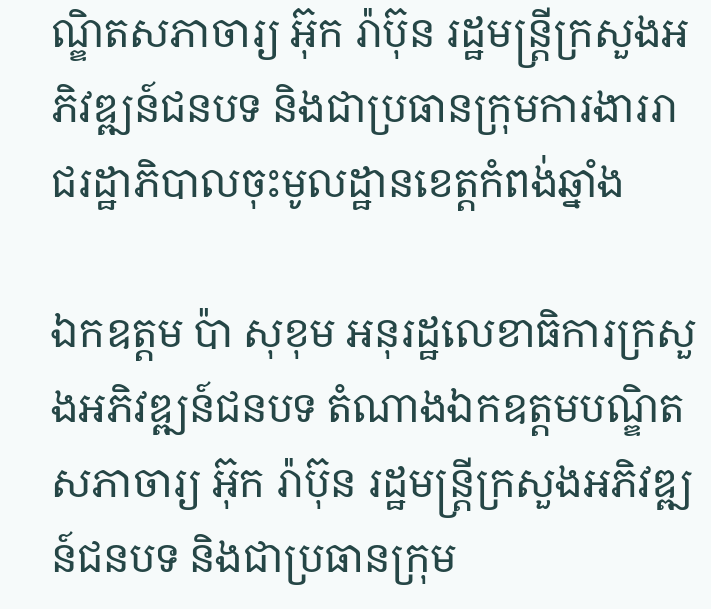ណ្ឌិតសភាចារ្យ អ៊ុក រ៉ាប៊ុន រដ្ឋមន្ត្រីក្រសួងអភិវឌ្ឍន៍ជនបទ និងជាប្រធានក្រុមការងាររាជរដ្ឋាភិបាលចុះមូលដ្ឋានខេត្តកំពង់ឆ្នាំង

ឯកឧត្តម ប៉ា សុខុម អនុរដ្ឋលេខាធិការក្រសួងអភិវឌ្ឍន៍ជនបទ តំណាងឯកឧត្តមបណ្ឌិតសភាចារ្យ អ៊ុក រ៉ាប៊ុន រដ្ឋមន្ត្រីក្រសួងអភិវឌ្ឍន៍ជនបទ និងជាប្រធានក្រុម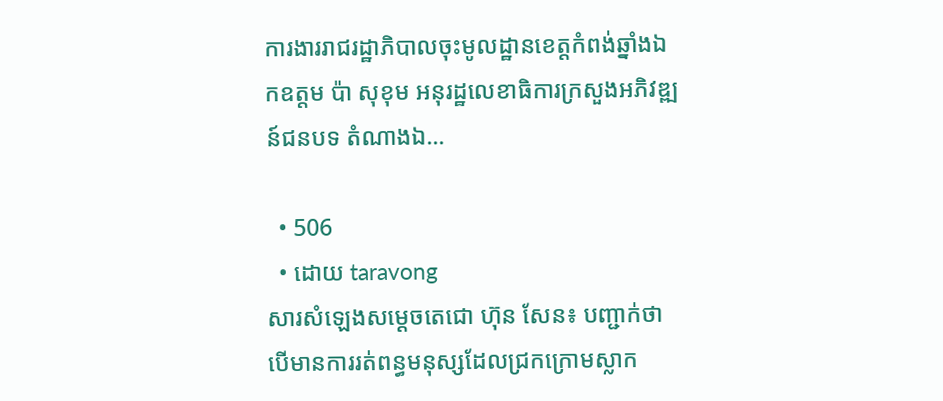ការងាររាជរដ្ឋាភិបាលចុះមូលដ្ឋានខេត្តកំពង់ឆ្នាំងឯកឧត្តម ប៉ា សុខុម អនុរដ្ឋលេខាធិការក្រសួងអភិវឌ្ឍន៍ជនបទ តំណាងឯ...

  • 506
  • ដោយ taravong
សារសំឡេងសម្ដេចតេជោ ហ៊ុន សែន៖ បញ្ជាក់ថាបើមានការរត់ពន្ធមនុស្សដែលជ្រកក្រោមស្លាក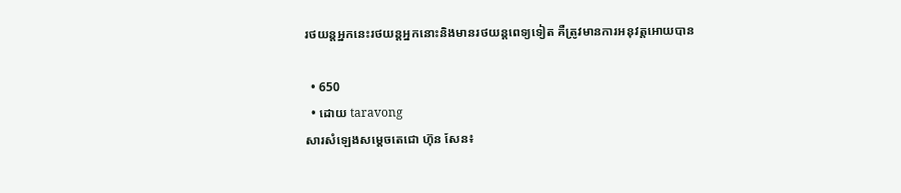រថយន្តអ្នកនេះរថយន្តអ្នកនោះនិងមានរថយន្តពេទ្យទៀត គឺត្រូវមានការអនុវត្តអោយបាន

  • 650
  • ដោយ taravong
សារសំឡេងសម្ដេចតេជោ ហ៊ុន សែន៖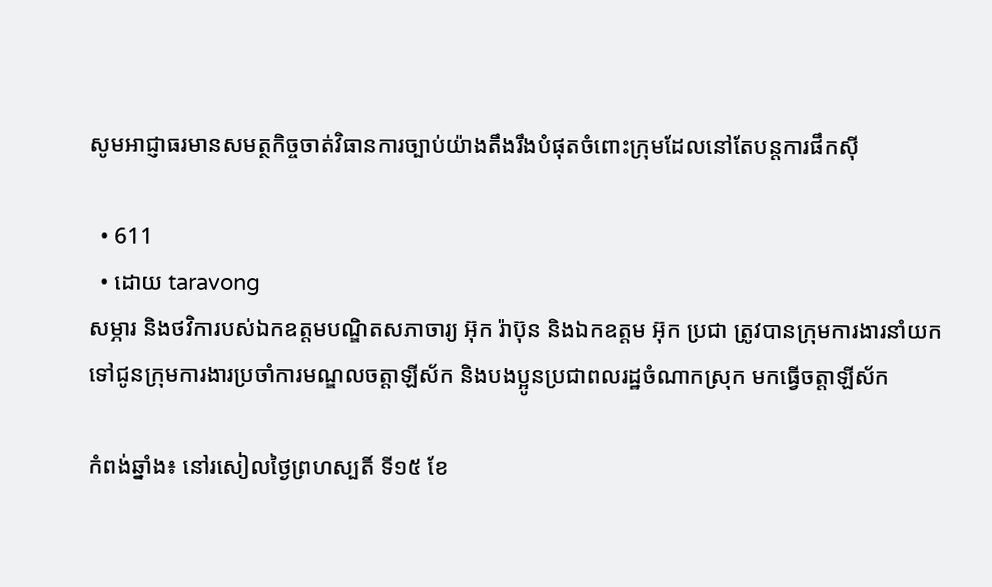សូមអាជ្ញាធរមានសមត្ថកិច្ចចាត់វិធានការច្បាប់យ៉ាងតឹងរឹងបំផុតចំពោះក្រុមដែលនៅតែបន្តការផឹកស៊ី

  • 611
  • ដោយ taravong
សម្ភារ និងថវិការបស់ឯកឧត្តមបណ្ឌិតសភាចារ្យ អ៊ុក រ៉ាប៊ុន និងឯកឧត្តម អ៊ុក ប្រជា ត្រូវបានក្រុមការងារនាំយកទៅជូនក្រុមការងារប្រចាំការមណ្ឌលចត្តាឡីស័ក និងបងប្អូនប្រជាពលរដ្ឋចំណាកស្រុក មកធ្វើចត្តាឡីស័ក

កំពង់ឆ្នាំង៖ នៅរសៀលថ្ងៃព្រហស្បតិ៍ ទី១៥ ខែ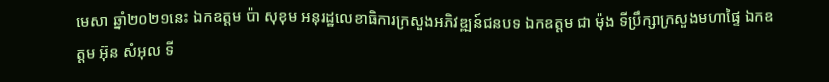មេសា ឆ្នាំ២០២១នេះ ឯកឧត្តម ប៉ា សុខុម អនុរដ្ឋលេខាធិការក្រសួងអភិវឌ្ឍន៍ជនបទ ឯកឧត្តម ជា ម៉ុង ទីប្រឹក្សាក្រសួងមហាផ្ទៃ ឯកឧត្តម អ៊ុន សំអុល ទី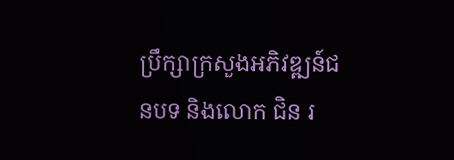ប្រឹក្សាក្រសួងអភិវឌ្ឍន៍ជនបទ និងលោក ជិន រ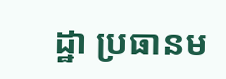ដ្ឋា ប្រធានម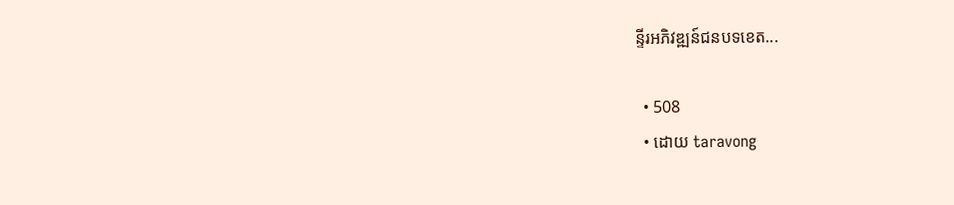ន្ទីរអភិវឌ្ឍន៍ជនបទខេត...

  • 508
  • ដោយ taravong